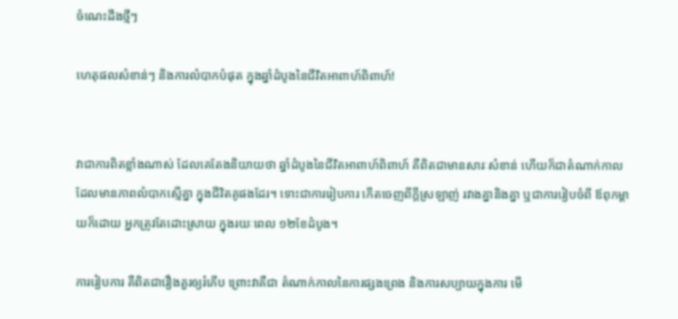ចំណេះដឹងថ្មីៗ

ហេតុផលសំខាន់ៗ និងការលំបាកបំផុត ក្នុងឆ្នាំដំបូងនៃជីវិតអាពាហ៍ពិពាហ៍!


វាជាការពិតខ្លាំងណាស់ ដែលគេតែងនិយាយថា ឆ្នាំដំបូងនៃជីវិតអាពាហ៍ពិពាហ៍ គឺពិតជាមានសារៈសំខាន់ ហើយក៏ជាតំណាក់កាល ដែលមានភាពលំបាកស្មើគ្នា ក្នុងជីវិតគូផងដែរ។ ទោះជាការរៀបការ កើតចេញពីក្ដីស្រឡាញ់ រវាងគ្នានិងគ្នា ឬជាការរៀបចំពី ឪពុកម្ដាយក៏ដោយ អ្នកត្រូវតែដោះស្រាយ ក្នុងរយៈពេល ១២ខែដំបូង។

ការរៀបការ គឺពិតជារឿងគួរឲ្យរំភើប ព្រោះវាគឺជា តំណាក់កាលនៃការផ្សងព្រេង និងការសប្បាយក្នុងការ មើ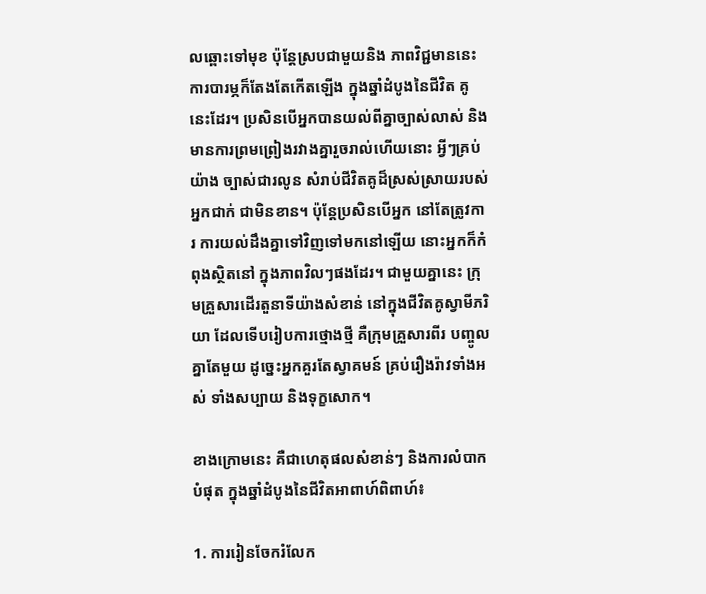លឆ្ពោះទៅមុខ ប៉ុន្តែស្របជាមួយនិង ភាពវិជ្ជមាននេះ ការបារម្ភក៏តែងតែកើតឡើង ក្នុងឆ្នាំដំបូងនៃជីវិត គូនេះដែរ។ ប្រសិនបើអ្នកបានយល់ពីគ្នាច្បាស់លាស់ និងមានការព្រមព្រៀងរវាងគ្នារួចរាល់ហើយនោះ អ្វីៗគ្រប់យ៉ាង ច្បាស់ជារលូន សំរាប់ជីវិតគូដ៏ស្រស់ស្រាយរបស់អ្នកជាក់ ជាមិនខាន។ ប៉ុន្តែប្រសិនបើអ្នក នៅតែត្រូវការ ការយល់ដឹងគ្នាទៅវិញទៅមកនៅឡើយ នោះអ្នកក៏កំពុងស្ថិតនៅ ក្នុងភាពវិលៗផងដែរ។ ជាមួយគ្នានេះ ក្រុមគ្រួសារដើរតួនាទីយ៉ាងសំខាន់ នៅក្នុងជីវិតគូស្វាមីភរិយា ដែលទើបរៀបការថ្មោងថ្មី គឺក្រុមគ្រួសារពីរ បញ្ចូលគ្នាតែមួយ ដូច្នេះអ្នកគួរតែស្វាគមន៍ គ្រប់រឿងរ៉ាវទាំងអស់ ទាំងសប្បាយ និងទុក្ខសោក។

ខាងក្រោមនេះ គឺជាហេតុផលសំខាន់ៗ និងការលំបាកបំផុត ក្នុងឆ្នាំដំបូងនៃជីវិតអាពាហ៍ពិពាហ៍៖

1. ការរៀនចែករំលែក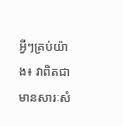អ្វីៗគ្រប់យ៉ាង៖ វាពិតជាមានសារៈសំ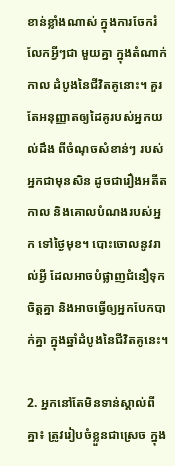ខាន់ខ្លាំងណាស់ ក្នុងការចែករំលែកអ្វីៗជា មួយគ្នា ក្នុងតំណាក់កាល ដំបូងនៃជីវិតគូនោះ។ គួរតែអនុញ្ញាតឲ្យដៃគូរបស់អ្នកយល់ដឹង ពីចំណុចសំខាន់ៗ របស់អ្នកជាមុនសិន ដូចជារឿងអតីតកាល និងគោលបំណងរបស់អ្នក ទៅថ្ងៃមុខ។ បោះចោលនូវរាល់អ្វី ដែលអាចបំផ្លាញជំនឿទុកចិត្តគ្នា និងអាចធ្វើឲ្យអ្នកបែកបាក់គ្នា ក្នុងឆ្នាំដំបូងនៃជីវិតគូនេះ។

2. អ្នកនៅតែមិនទាន់ស្គាល់ពីគ្នា៖ ត្រូវរៀបចំខ្លួនជាស្រេច ក្នុង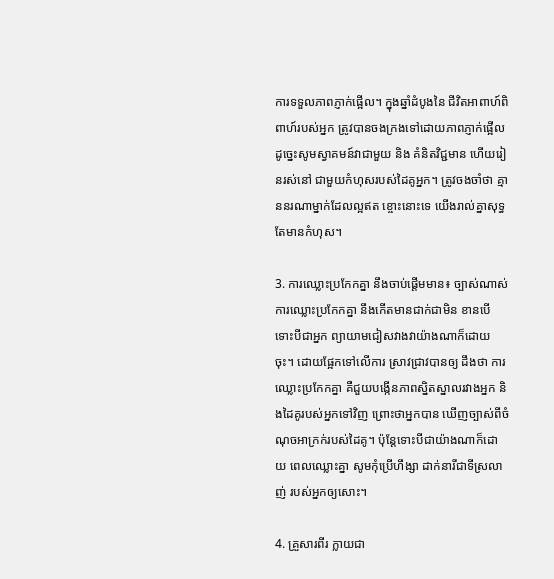ការទទួលភាពភ្ញាក់ផ្អើល។ ក្នុងឆ្នាំដំបូងនៃ ជីវិតអាពាហ៍ពិពាហ៍របស់អ្នក ត្រូវបានចងក្រងទៅដោយភាពភ្ញាក់ផ្អើល ដូច្នេះសូមស្វាគមន៍វាជាមួយ និង គំនិតវិជ្ជមាន ហើយរៀនរស់នៅ ជាមួយកំហុសរបស់ដៃគូអ្នក។ ត្រូវចងចាំថា គ្មាននរណាម្នាក់ដែលល្អឥត ខ្ចោះនោះទេ យើងរាល់គ្នាសុទ្ធតែមានកំហុស។

3. ការឈ្លោះប្រកែកគ្នា នឹងចាប់ផ្តើមមាន៖ ច្បាស់ណាស់ ការឈ្លោះប្រកែកគ្នា នឹងកើតមានជាក់ជាមិន ខានបើទោះបីជាអ្នក ព្យាយាមជៀសវាងវាយ៉ាងណាក៏ដោយចុះ។ ដោយផ្អែកទៅលើការ ស្រាវជ្រាវបានឲ្យ ដឹងថា ការឈ្លោះប្រកែកគ្នា គឺជួយបង្កើនភាពស្និតស្នាលរវាងអ្នក និងដៃគូរបស់អ្នកទៅវិញ ព្រោះថាអ្នកបាន ឃើញច្បាស់ពីចំណុចអាក្រក់របស់ដៃគូ។ ប៉ុន្តែទោះបីជាយ៉ាងណាក៏ដោយ ពេលឈ្លោះគ្នា សូមកុំប្រើហឹង្សា ដាក់នារីជាទីស្រលាញ់ របស់អ្នកឲ្យសោះ។

4. គ្រួសារពីរ ក្លាយជា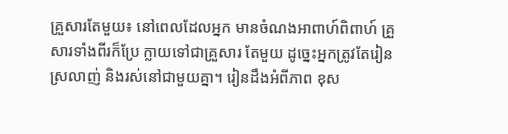គ្រួសារតែមួយ៖ នៅពេលដែលអ្នក មានចំណងអាពាហ៍ពិពាហ៍ គ្រួសារទាំងពីរក៏ប្រែ ក្លាយទៅជាគ្រួសារ តែមួយ ដូច្នេះអ្នកត្រូវតែរៀនស្រលាញ់ និងរស់នៅជាមួយគ្នា។ រៀនដឹងអំពីភាព ខុស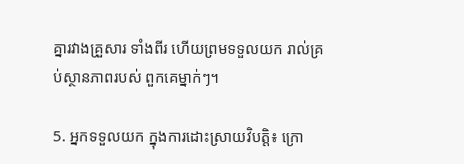គ្នារវាងគ្រួសារ ទាំងពីរ ហើយព្រមទទួលយក រាល់គ្រប់ស្ថានភាពរបស់ ពួកគេម្នាក់ៗ។

5. អ្នកទទួលយក ក្នុងការដោះស្រាយវិបត្តិ៖ ក្រោ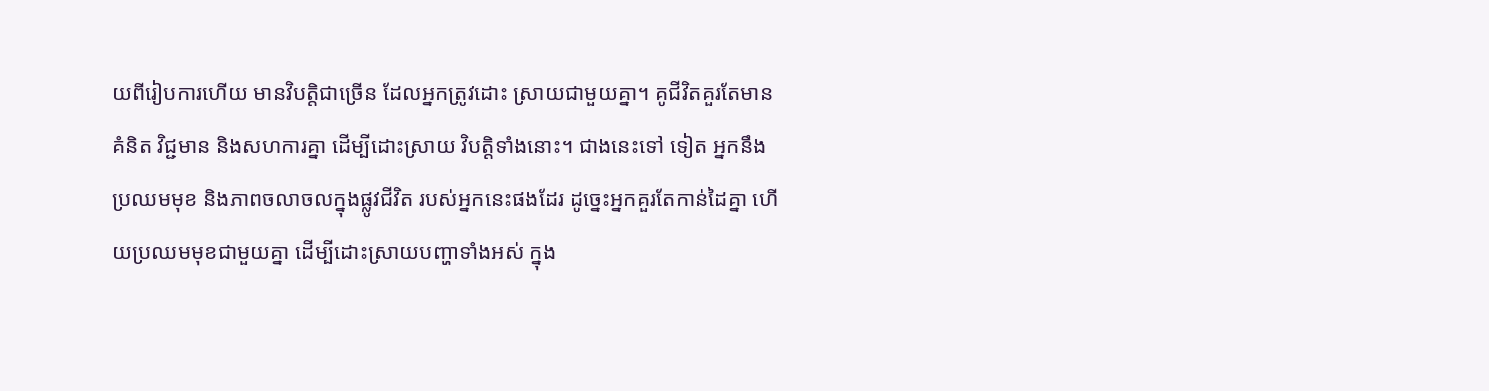យពីរៀបការហើយ មានវិបត្តិជាច្រើន ដែលអ្នកត្រូវដោះ ស្រាយជាមួយគ្នា។ គូជីវិតគួរតែមានគំនិត វិជ្ជមាន និងសហការគ្នា ដើម្បីដោះស្រាយ វិបត្តិទាំងនោះ។ ជាងនេះទៅ ទៀត អ្នកនឹងប្រឈមមុខ និងភាពចលាចលក្នុងផ្លូវជីវិត របស់អ្នកនេះផងដែរ ដូច្នេះអ្នកគួរតែកាន់ដៃគ្នា ហើយប្រឈមមុខជាមួយគ្នា ដើម្បីដោះស្រាយបញ្ហាទាំងអស់ ក្នុង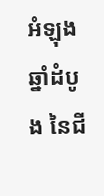អំឡុងឆ្នាំដំបូង នៃជី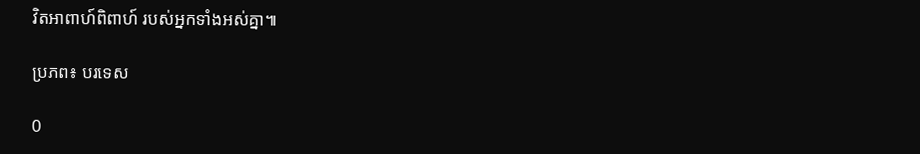វិតអាពាហ៍ពិពាហ៍ របស់អ្នកទាំងអស់គ្នា៕

ប្រភព៖ បរទេស

0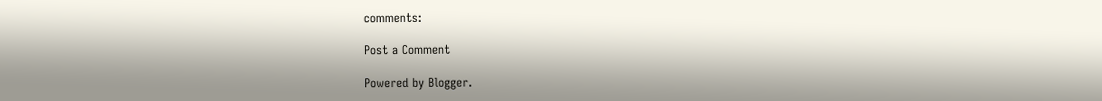comments:

Post a Comment

Powered by Blogger.